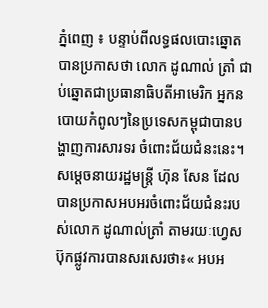ភ្នំពេញ ៖ បន្ទាប់ពីលទ្ធផលបោះឆ្នោតបានប្រកាសថា លោក ដូណាល់ ត្រាំ ជាប់ឆ្នោតជាប្រធានាធិបតីអាមេរិក អ្នកនបោយកំពូលៗនៃប្រទេសកម្ពុជាបានបង្ហាញការសារទរ ចំពោះជ័យជំនះនេះ។
សម្តេចនាយរដ្ឋមន្ត្រី ហ៊ុន សែន ដែលបានប្រកាសអបអរចំពោះជ័យជំនះរបស់លោក ដូណាល់ត្រាំ តាមរយៈហ្វេសប៊ុកផ្លូវការបានសរសេរថា៖« អបអ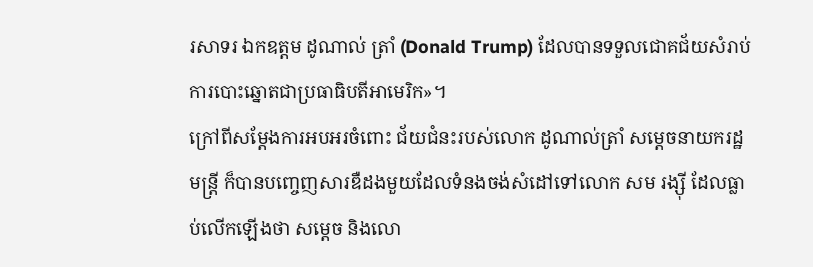រសាទរ ឯកឧត្តម ដូណាល់ ត្រាំ (Donald Trump) ដែលបានទទួលជោគជ័យសំរាប់ការបោះឆ្នោតជាប្រធាធិបតីអាមេរិក»។
ក្រៅពីសម្តែងការអបអរចំពោះ ជ័យជំនះរបស់លោក ដូណាល់ត្រាំ សម្តេចនាយករដ្ឋមន្ត្រី ក៏បានបញ្ចេញសារឌឺដងមួយដែលទំនងចង់សំដៅទៅលោក សម រង្ស៊ី ដែលធ្លាប់លើកឡើងថា សម្តេច និងលោ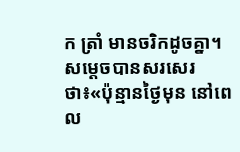ក ត្រាំ មានចរិកដូចគ្នា។
សម្តេចបានសរសេរថា៖«ប៉ុន្មានថ្ងៃមុន នៅពេល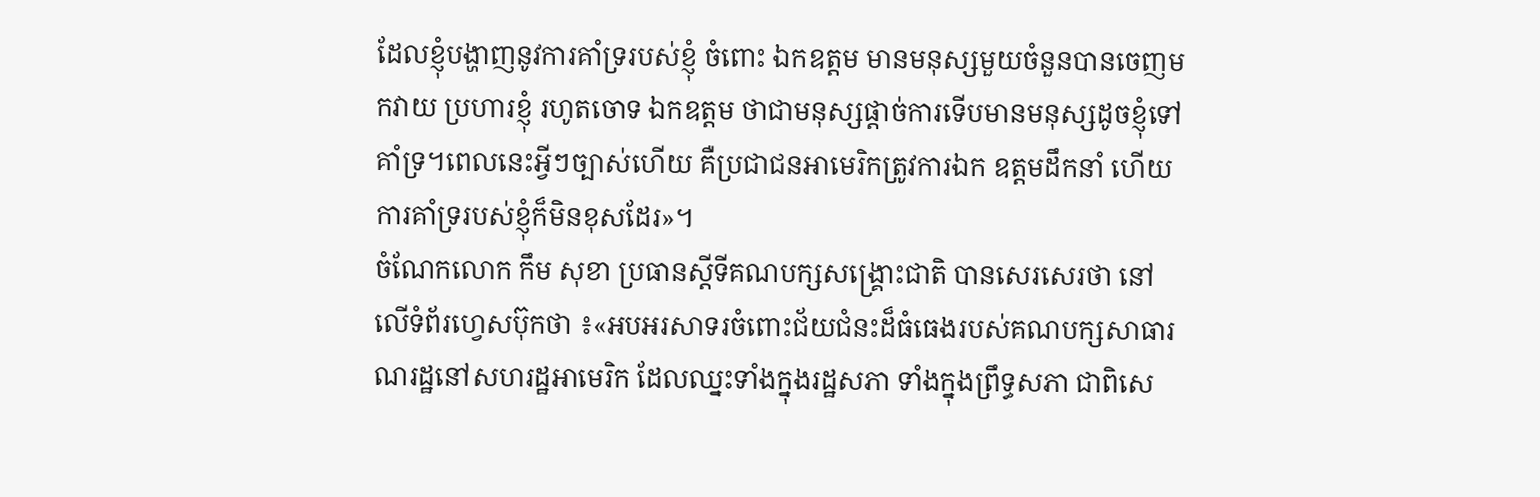ដែលខ្ញុំបង្ហាញនូវការគាំទ្ររបស់ខ្ញុំ ចំពោះ ឯកឧត្តម មានមនុស្សមួយចំនួនបានចេញមកវាយ ប្រហារខ្ញុំ រហូតចោទ ឯកឧត្តម ថាជាមនុស្សផ្តាច់ការទើបមានមនុស្សដូចខ្ញុំទៅគាំទ្រ។ពេលនេះអ្វីៗច្បាស់ហើយ គឺប្រជាជនអាមេរិកត្រូវការឯក ឧត្តមដឹកនាំ ហើយការគាំទ្ររបស់ខ្ញុំក៏មិនខុសដែរ»។
ចំណែកលោក កឹម សុខា ប្រធានស្តីទីគណបក្សសង្គ្រោះជាតិ បានសេរសេរថា នៅលើទំព័រហ្វេសប៊ុកថា ៖«អបអរសាទរចំពោះជ័យជំនះដ៏ធំធេងរបស់គណបក្សសាធារណរដ្ឋនៅសហរដ្ឋអាមេរិក ដែលឈ្នះទាំងក្នុងរដ្ឋសភា ទាំងក្នុងព្រឹទ្ធសភា ជាពិសេ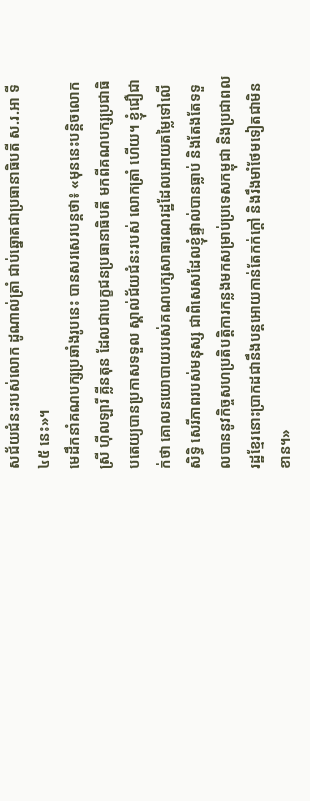សជ័យជំនះរបស់លោក ដូណាល់ត្រាំ ជាប់ឆ្នោតជាប្រធានាធិបតី ស.រ.អា ទី ៤៥ នេះ»។
មេដឹកនាំគណបក្សប្រឆាំងរូបនេះ បានសរសេរបន្តថា៖ «មុននេះបន្តិចលោកស្រី ហ៊ីលឡារី គ្លីនតុន ដែលជាបេក្ខជនប្រធានាធិបតី មកពីគណបក្សប្រជាធិបតេយ្យបានប្រកាសទទួល ស្គាល់ជ័យជំនះរបស់ លោកត្រាំ ហើយ។ ខ្ញុំជឿជាក់ថា គោលនយោបាយរបស់គណបក្សសាធារណរដ្ឋដែលអោយតម្លៃទៅលើសិទ្ធិ សេរីភាពរបស់មនុស្ស ជាពិសេសដែលខ្ញុំផ្ទាល់បានធ្លាប់ និងតែងតែទទួលបាននូវកិច្ចសហប្រតិបត្តិការកន្លងមកសម្រាប់ប្រទេសកម្ពុជា និងប្រជាពលរដ្ឋខ្មែរនោះប្រាកដជានឹងបន្តអោយកាន់តែកក់ក្តៅ និងរឹងមាំថែមទៀតជាមិនខាន។»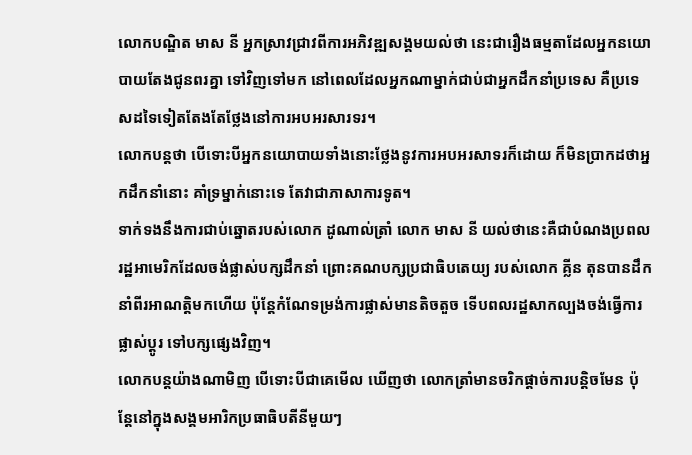លោកបណ្ឌិត មាស នី អ្នកស្រាវជ្រាវពីការអភិវឌ្ឍសង្គមយល់ថា នេះជារឿងធម្មតាដែលអ្នកនយោបាយតែងជូនពរគ្នា ទៅវិញទៅមក នៅពេលដែលអ្នកណាម្នាក់ជាប់ជាអ្នកដឹកនាំប្រទេស គឺប្រទេសដទៃទៀតតែងតែថ្លែងនៅការអបអរសារទរ។
លោកបន្តថា បើទោះបីអ្នកនយោបាយទាំងនោះថ្លែងនូវការអបអរសាទរក៏ដោយ ក៏មិនប្រាកដថាអ្នកដឹកនាំនោះ គាំទ្រម្នាក់នោះទេ តែវាជាភាសាការទូត។
ទាក់ទងនឹងការជាប់ឆ្នោតរបស់លោក ដូណាល់ត្រាំ លោក មាស នី យល់ថានេះគឺជាបំណងប្រពលរដ្ឋអាមេរិកដែលចង់ផ្លាស់បក្សដឹកនាំ ព្រោះគណបក្សប្រជាធិបតេយ្យ របស់លោក គ្លីន តុនបានដឹកនាំពីរអាណត្តិមកហើយ ប៉ុន្តែកំណែទម្រង់ការផ្លាស់មានតិចតួច ទើបពលរដ្ឋសាកល្បងចង់ធ្វើការផ្លាស់ប្តូរ ទៅបក្សផ្សេងវិញ។
លោកបន្តយ៉ាងណាមិញ បើទោះបីជាគេមើល ឃើញថា លោកត្រាំមានចរិកផ្តាច់ការបន្តិចមែន ប៉ុន្តែនៅក្នុងសង្គមអារិកប្រធាធិបតីនីមួយៗ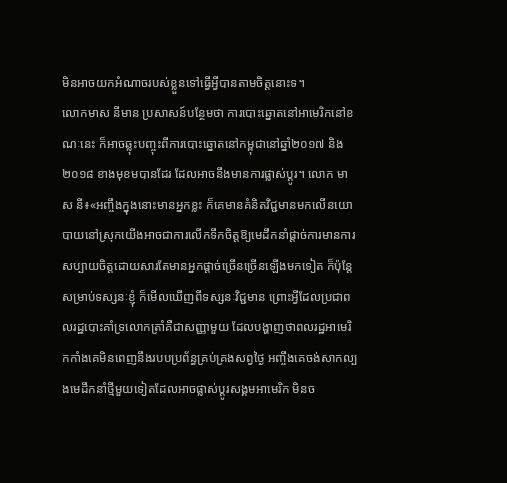មិនអាចយកអំណាចរបស់ខ្លួនទៅធ្វើអ្វីបានតាមចិត្តនោះទ។
លោកមាស នីមាន ប្រសាសន៍បន្ថែមថា ការបោះឆ្នោតនៅអាមេរិកនៅខណៈនេះ ក៏អាចឆ្លុះបញ្ចុះពីការបោះឆ្នោតនៅកម្ពុជានៅឆ្នាំ២០១៧ និង២០១៨ ខាងមុខមបានដែរ ដែលអាចនឹងមានការផ្លាស់ប្តូរ។ លោក មាស នី៖«អញ្ចឹងក្នុងនោះមានអ្នកខ្លះ ក៏គេមានគំនិតវិជ្ជមានមកលើនយោបាយនៅស្រុកយើងអាចជាការលើកទឹកចិត្តឱ្យមេដឹកនាំផ្តាច់ការមានការសប្បាយចិត្តដោយសារតែមានអ្នកផ្តាច់ច្រើនច្រើនឡើងមកទៀត ក៏ប៉ុន្តែសម្រាប់ទស្សនៈខ្ញុំ ក៏មើលឃើញពីទស្សនៈវិជ្ជមាន ព្រោះអ្វីដែលប្រជាពលរដ្ឋបោះគាំទ្រលោកត្រាំគឺជាសញ្ញាមួយ ដែលបង្ហាញថាពលរដ្ឋអាមេរិកកាំងគេមិនពេញនឹងរបបប្រព័ន្ធគ្រប់គ្រងសព្វថ្ងៃ អញ្ចឹងគេចង់សាកល្បងមេដឹកនាំថ្មីមួយទៀតដែលអាចផ្លាស់ប្តូរសង្គមអាមេរិក មិនច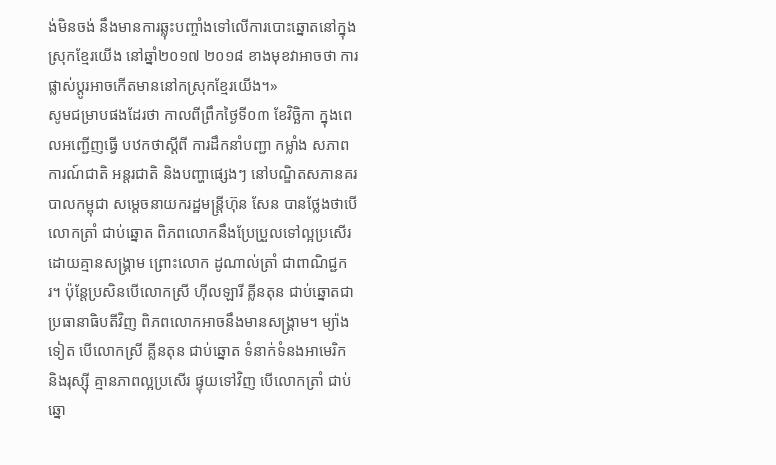ង់មិនចង់ នឹងមានការឆ្លុះបញ្ចាំងទៅលើការបោះឆ្នោតនៅក្នុងស្រុកខ្មែរយើង នៅឆ្នាំ២០១៧ ២០១៨ ខាងមុខវាអាចថា ការផ្លាស់ប្តូរអាចកើតមាននៅកស្រុកខ្មែរយើង។»
សូមជម្រាបផងដែរថា កាលពីព្រឹកថ្ងៃទី០៣ ខែវិច្ឆិកា ក្នុងពេលអញ្ជើញធ្វើ បឋកថាស្តីពី ការដឹកនាំបញ្ជា កម្លាំង សភាពការណ៍ជាតិ អន្តរជាតិ និងបញ្ហាផ្សេងៗ នៅបណ្ឌិតសភានគរបាលកម្ពុជា សម្តេចនាយករដ្ឋមន្ត្រីហ៊ុន សែន បានថ្លែងថាបើលោកត្រាំ ជាប់ឆ្នោត ពិភពលោកនឹងប្រែប្រួលទៅល្អប្រសើរ ដោយគ្មានសង្គ្រាម ព្រោះលោក ដូណាល់ត្រាំ ជាពាណិជ្ជករ។ ប៉ុន្តែប្រសិនបើលោកស្រី ហ៊ីលឡារី គ្លីនតុន ជាប់ឆ្នោតជាប្រធានាធិបតីវិញ ពិភពលោកអាចនឹងមានសង្គ្រាម។ ម្យ៉ាងទៀត បើលោកស្រី គ្លីនតុន ជាប់ឆ្នោត ទំនាក់ទំនងអាមេរិក និងរុស្ស៊ី គ្មានភាពល្អប្រសើរ ផ្ទុយទៅវិញ បើលោកត្រាំ ជាប់ឆ្នោ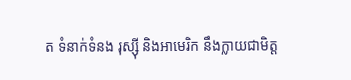ត ទំនាក់ទំនង រុស្ស៊ី និងអាមេរិក នឹងក្លាយជាមិត្ត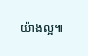យ៉ាងល្អ៕